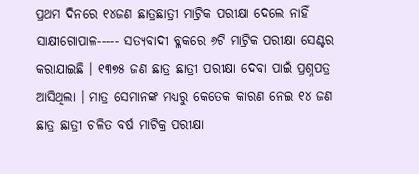ପ୍ରଥମ ଦିନରେ ୧୪ଜଣ ଛାତ୍ରଛାତ୍ରୀ ମାଟ୍ରିକ ପରୀକ୍ଷା ଦେଲେ ନାହିଁ
ସାକ୍ଷୀଗୋପାଳ----- ସତ୍ୟବାଦୀ ବ୍ଳକରେ ୬ଟି ମାଟ୍ରିକ ପରୀକ୍ଷା ସେଣ୍ଟର କରାଯାଇଛି । ୧୩୭୫ ଜଣ ଛାତ୍ର ଛାତ୍ରୀ ପରୀକ୍ଷା ଦେବା ପାଇଁ ପ୍ରଶ୍ନପତ୍ର ଆସିଥିଲା । ମାତ୍ର ସେମାନଙ୍କ ମଧ୍ୟରୁ କେତେକ କାରଣ ନେଇ ୧୪ ଜଣ ଛାତ୍ର ଛାତ୍ରୀ ଚଳିତ ବର୍ଷ ମାଟିକ୍ର ପରୀକ୍ଷା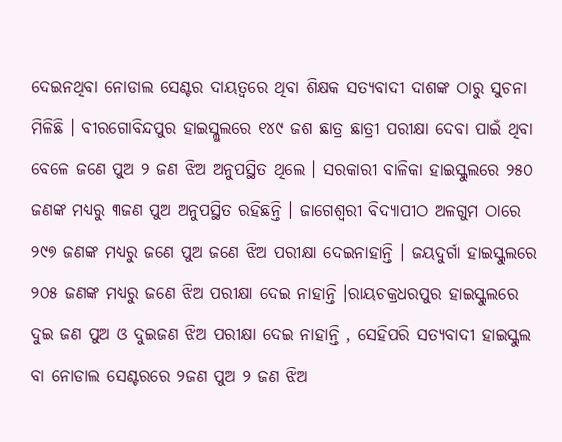ଦେଇନଥିବା ନୋଡାଲ ସେଣ୍ଟର ଦାୟତ୍ୱରେ ଥିବା ଶିକ୍ଷକ ସତ୍ୟବାଦୀ ଦାଶଙ୍କ ଠାରୁ ସୁଚନା ମିଳିଛି । ବୀରଗୋବିନ୍ଦପୁର ହାଇସ୍ଲୁଲରେ ୧୪୯ ଜଶ ଛାତ୍ର ଛାତ୍ରୀ ପରୀକ୍ଷା ଦେବା ପାଇଁ ଥିବା ବେଳେ ଜଣେ ପୁଅ ୨ ଜଣ ଝିଅ ଅନୁପସ୍ଥିତ ଥିଲେ । ସରକାରୀ ବାଳିକା ହାଇସ୍କୁଲରେ ୨୫୦ ଜଣଙ୍କ ମଧ୍ୟରୁ ୩ଜଣ ପୁଅ ଅନୁପସ୍ଥିତ ରହିଛନ୍ତି । ଜାଗେଶ୍ୱରୀ ବିଦ୍ୟାପୀଠ ଅଳଗୁମ ଠାରେ ୨୯୭ ଜଣଙ୍କ ମଧ୍ୟରୁ ଜଣେ ପୁଅ ଜଣେ ଝିଅ ପରୀକ୍ଷା ଦେଇନାହାନ୍ତି । ଜୟଦୁର୍ଗା ହାଇସ୍କୁଲରେ ୨୦୫ ଜଣଙ୍କ ମଧ୍ୟରୁ ଜଣେ ଝିଅ ପରୀକ୍ଷା ଦେଇ ନାହାନ୍ତି ।ରାୟଚକ୍ରଧରପୁର ହାଇସ୍କୁଲରେ ଦୁଇ ଜଣ ପୁଅ ଓ ଦୁଇଜଣ ଝିଅ ପରୀକ୍ଷା ଦେଇ ନାହାନ୍ତି , ସେହିପରି ସତ୍ୟବାଦୀ ହାଇସ୍କୁଲ ବା ନୋଡାଲ ସେଣ୍ଟରରେ ୨ଜଣ ପୁଅ ୨ ଜଣ ଝିଅ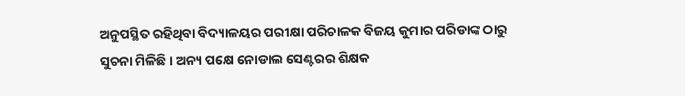ଅନୁପସ୍ଥିତ ରହିଥିବା ବିଦ୍ୟାଳୟର ପରୀକ୍ଷା ପରିଚାଳକ ବିଜୟ କୁମାର ପରିଡାଙ୍କ ଠାରୁ ସୁଚନା ମିଳିଛି । ଅନ୍ୟ ପକ୍ଷେ ନୋଡାଲ ସେଣ୍ଟରର ଶିକ୍ଷକ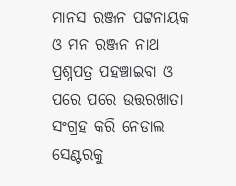ମାନସ ରଞ୍ଜନ ପଟ୍ଟନାୟକ ଓ ମନ ରଞ୍ଜନ ନାଥ ପ୍ରଶ୍ନପତ୍ର ପହଞ୍ଚାଇବା ଓ ପରେ ପରେ ଉତ୍ତରଖାତା ସଂଗ୍ରହ କରି ନେଡାଲ ସେଣ୍ଟରକୁ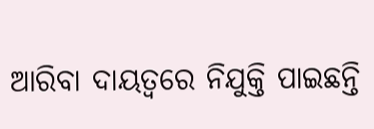ଆରିବା ଦାୟତ୍ୱରେ ନିଯୁକ୍ତି ପାଇଛନ୍ତି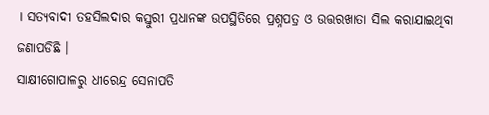। ସତ୍ୟବାଦୀ ତହସିଲଦାର କସ୍ତୁରୀ ପ୍ରଧାନଙ୍କ ଉପସ୍ଥିତିରେ ପ୍ରଶ୍ନପତ୍ର ଓ ଉତ୍ତରଖାତା ସିଲ କରାଯାଇଥିବା ଜଣାପଡିଛି ।
ସାକ୍ଷୀଗୋପାଳରୁ ଧୀରେନ୍ଦ୍ର ସେନାପତି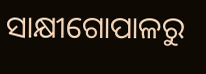ସାକ୍ଷୀଗୋପାଳରୁ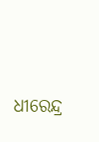ଧୀରେନ୍ଦ୍ର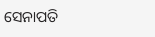ସେନାପତି